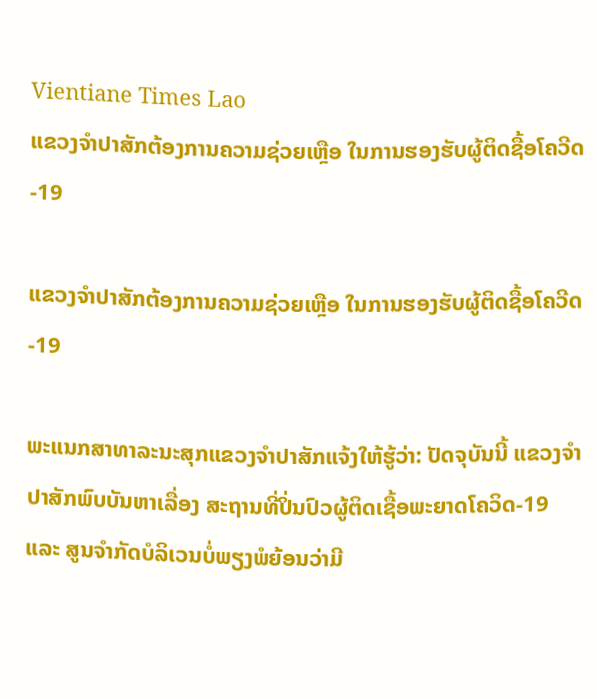Vientiane Times Lao
ແຂວງຈຳປາສັກຕ້ອງການຄວາມຊ່ວຍເຫຼືອ ໃນການຮອງຮັບຜູ້ຕິດຊື້ອໂຄວີດ-19

ແຂວງຈຳປາສັກຕ້ອງການຄວາມຊ່ວຍເຫຼືອ ໃນການຮອງຮັບຜູ້ຕິດຊື້ອໂຄວີດ-19

ພະແນກສາທາລະນະສຸກແຂວງຈໍາປາສັກແຈ້ງໃຫ້ຮູ້ວ່າ: ປັດຈຸບັນນີ້ ແຂວງຈໍາປາສັກພົບບັນຫາເລື່ອງ ສະຖານທີ່ປິ່ນປົວຜູ້ຕິດເຊື້ອພະຍາດໂຄວິດ-19 ແລະ ສູນຈໍາກັດບໍລິເວນບໍ່ພຽງພໍຍ້ອນວ່າມີ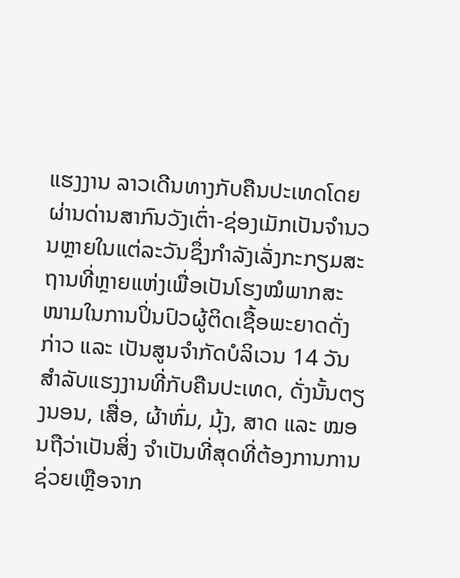ແຮງງານ ລາວເດີນທາງກັບຄືນປະເທດໂດຍຜ່ານດ່ານສາກົນວັງເຕົ່າ-ຊ່ອງເມັກເປັນຈໍານວນຫຼາຍໃນແຕ່ລະວັນຊຶ່ງກໍາລັງເລັ່ງກະກຽມສະຖານທີ່ຫຼາຍແຫ່ງເພື່ອເປັນໂຮງໝໍພາກສະໜາມໃນການປິ່ນປົວຜູ້ຕິດເຊື້ອພະຍາດດັ່ງກ່າວ ແລະ ເປັນສູນຈໍາກັດບໍລິເວນ 14 ວັນ ສໍາລັບແຮງງານທີ່ກັບຄືນປະເທດ, ດັ່ງນັ້ນຕຽງນອນ, ເສື່ອ, ຜ້າຫົ່ມ, ມຸ້ງ, ສາດ ແລະ ໝອນຖືວ່າເປັນສິ່ງ ຈໍາເປັນທີ່ສຸດທີ່ຕ້ອງການການຊ່ວຍເຫຼືອຈາກ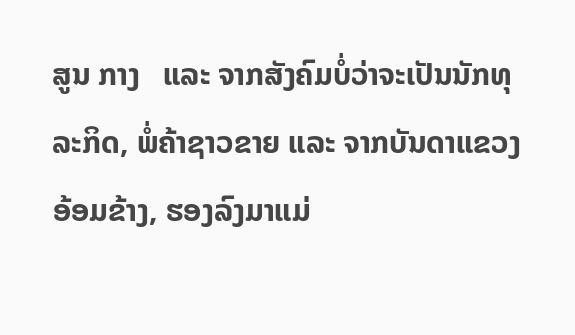ສູນ ກາງ   ແລະ ຈາກສັງຄົມບໍ່ວ່າຈະເປັນນັກທຸລະກິດ, ພໍ່ຄ້າຊາວຂາຍ ແລະ ຈາກບັນດາແຂວງອ້ອມຂ້າງ, ຮອງລົງມາແມ່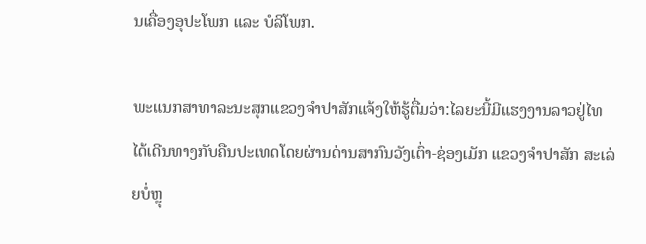ນເຄື່ອງອຸປະໂພກ ແລະ ບໍລິໂພກ.

ພະແນກສາທາລະນະສຸກແຂວງຈໍາປາສັກແຈ້ງໃຫ້ຮູ້ຕື່ມວ່າ:ໄລຍະນີ້ມີແຮງງານລາວຢູ່ໄທໄດ້ເດີນທາງກັບຄືນປະເທດໂດຍຜ່ານດ່ານສາກົນວັງເຕົ່າ-ຊ່ອງເມັກ ແຂວງຈຳປາສັກ ສະເລ່ຍບໍ່ຫຼຸ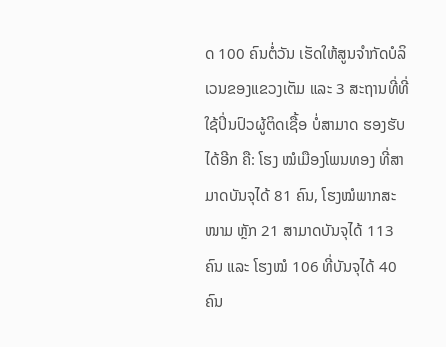ດ 100 ຄົນຕໍ່ວັນ ເຮັດໃຫ້ສູນຈຳກັດບໍລິເວນຂອງແຂວງເຕັມ ແລະ 3 ສະຖານທີ່ທີ່ໃຊ້ປິ່ນປົວຜູ້ຕິດເຊື້ອ ບໍ່ສາມາດ ຮອງຮັບໄດ້ອີກ ຄື: ໂຮງ ໝໍເມືອງໂພນທອງ ທີ່ສາມາດບັນຈຸໄດ້ 81 ຄົນ, ໂຮງໝໍພາກສະໜາມ ຫຼັກ 21 ສາມາດບັນຈຸໄດ້ 113 ຄົນ ແລະ ໂຮງໝໍ 106 ທີ່ບັນຈຸໄດ້ 40 ຄົນ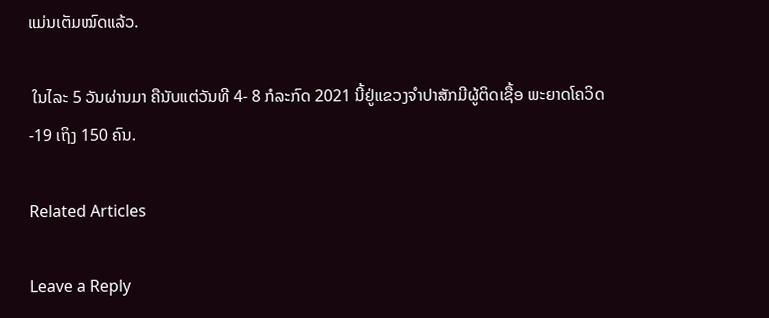ແມ່ນເຕັມໝົດແລ້ວ.

 ໃນໄລະ 5 ວັນຜ່ານມາ ຄືນັບແຕ່ວັນທີ 4- 8 ກໍລະກົດ 2021 ນີ້ຢູ່ແຂວງຈໍາປາສັກມີຜູ້ຕິດເຊື້ອ ພະຍາດໂຄວິດ-19 ເຖິງ 150 ຄົນ.

Related Articles

Leave a Reply